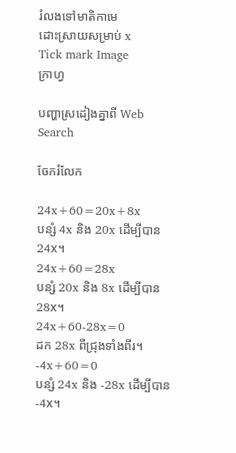រំលងទៅមាតិកាមេ
ដោះស្រាយសម្រាប់ x
Tick mark Image
ក្រាហ្វ

បញ្ហាស្រដៀងគ្នាពី Web Search

ចែករំលែក

24x+60=20x+8x
បន្សំ 4x និង 20x ដើម្បីបាន 24x។
24x+60=28x
បន្សំ 20x និង 8x ដើម្បីបាន 28x។
24x+60-28x=0
ដក 28x ពីជ្រុងទាំងពីរ។
-4x+60=0
បន្សំ 24x និង -28x ដើម្បីបាន -4x។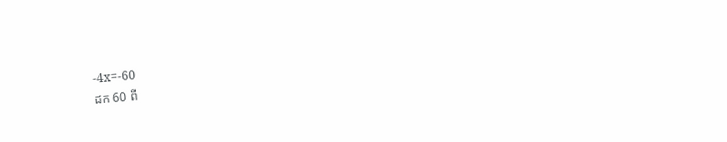-4x=-60
ដក 60 ពី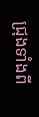ជ្រុងទាំងពី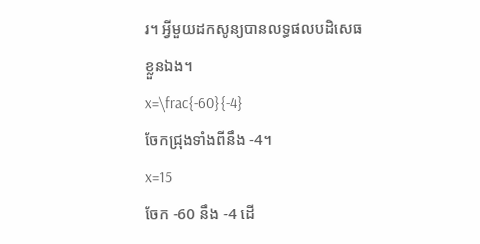រ។ អ្វីមួយដកសូន្យបានលទ្ធផលបដិសេធខ្លួនឯង។
x=\frac{-60}{-4}
ចែកជ្រុងទាំងពីនឹង -4។
x=15
ចែក -60 នឹង -4 ដើ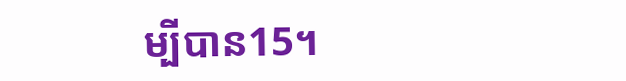ម្បីបាន15។